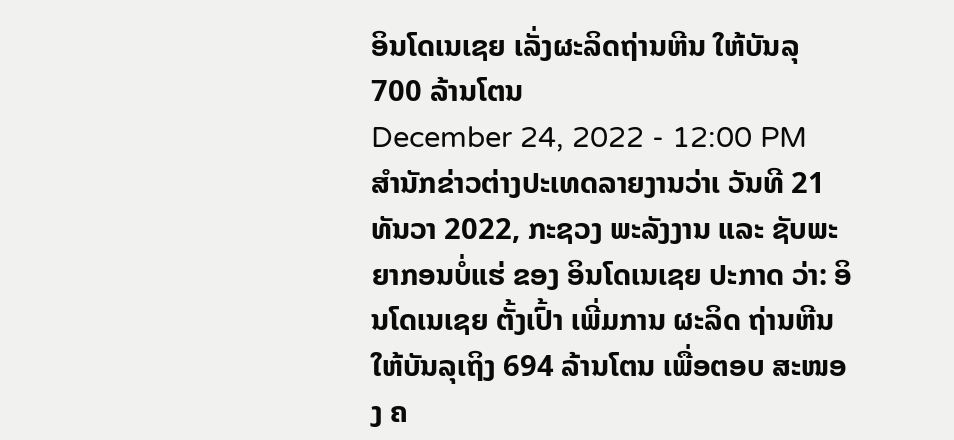ອິນໂດເນເຊຍ ເລັ່ງຜະລິດຖ່ານຫີນ ໃຫ້ບັນລຸ 700 ລ້ານໂຕນ
December 24, 2022 - 12:00 PM
ສຳນັກຂ່າວຕ່າງປະເທດລາຍງານວ່າເ ວັນທີ 21 ທັນວາ 2022, ກະຊວງ ພະລັງງານ ແລະ ຊັບພະຍາກອນບໍ່ແຮ່ ຂອງ ອິນໂດເນເຊຍ ປະກາດ ວ່າ: ອິນໂດເນເຊຍ ຕັ້ງເປົ້າ ເພີ່ມການ ຜະລິດ ຖ່ານຫີນ ໃຫ້ບັນລຸເຖິງ 694 ລ້ານໂຕນ ເພື່ອຕອບ ສະໜອງ ຄ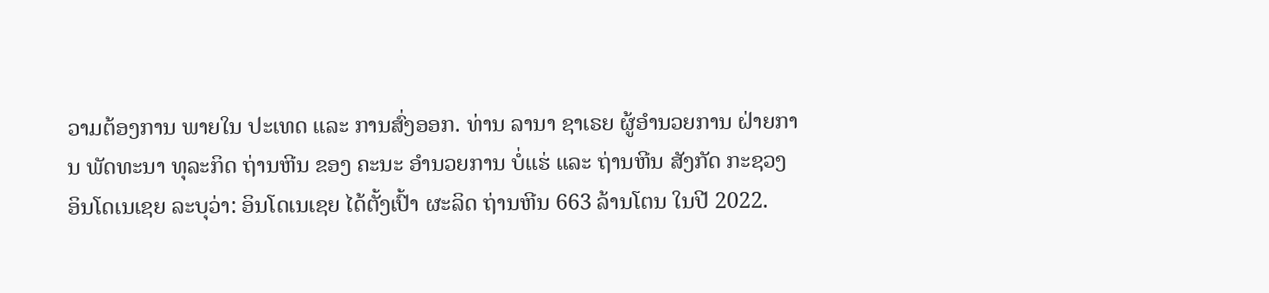ວາມຕ້ອງການ ພາຍໃນ ປະເທດ ແລະ ການສົ່ງອອກ. ທ່ານ ລານາ ຊາເຣຍ ຜູ້ອຳນວຍການ ຝ່າຍການ ພັດທະນາ ທຸລະກິດ ຖ່ານຫີນ ຂອງ ຄະນະ ອຳນວຍການ ບໍ່ແຮ່ ແລະ ຖ່ານຫີນ ສັງກັດ ກະຊວງ ອິນໂດເນເຊຍ ລະບຸວ່າ: ອິນໂດເນເຊຍ ໄດ້ຕັ້ງເປົ້າ ຜະລິດ ຖ່ານຫີນ 663 ລ້ານໂຕນ ໃນປີ 2022.